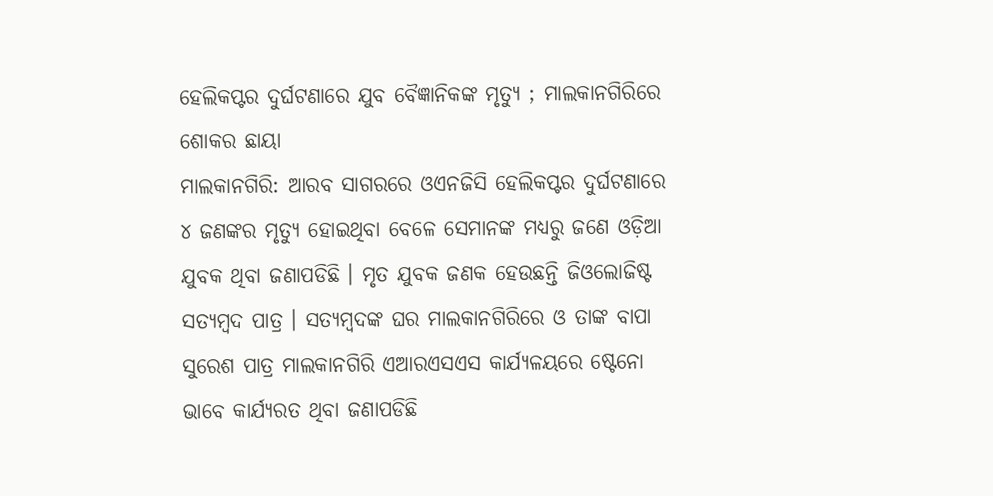ହେଲିକପ୍ଟର ଦୁର୍ଘଟଣାରେ ଯୁବ ବୈଜ୍ଞାନିକଙ୍କ ମୃତ୍ୟୁ ; ମାଲକାନଗିରିରେ ଶୋକର ଛାୟା
ମାଲକାନଗିରି: ଆରବ ସାଗରରେ ଓଏନଜିସି ହେଲିକପ୍ଟର ଦୁର୍ଘଟଣାରେ ୪ ଜଣଙ୍କର ମୃତ୍ୟୁ ହୋଇଥିବା ବେଳେ ସେମାନଙ୍କ ମଧ୍ୟରୁ ଜଣେ ଓଡ଼ିଆ ଯୁବକ ଥିବା ଜଣାପଡିଛି । ମୃତ ଯୁବକ ଜଣକ ହେଉଛନ୍ତି ଜିଓଲୋଜିଷ୍ଟ ସତ୍ୟମ୍ବଦ ପାତ୍ର । ସତ୍ୟମ୍ବଦଙ୍କ ଘର ମାଲକାନଗିରିରେ ଓ ତାଙ୍କ ବାପା ସୁରେଶ ପାତ୍ର ମାଲକାନଗିରି ଏଆରଏସଏସ କାର୍ଯ୍ୟଳୟରେ ଷ୍ଟେନୋ ଭାବେ କାର୍ଯ୍ୟରତ ଥିବା ଜଣାପଡିଛି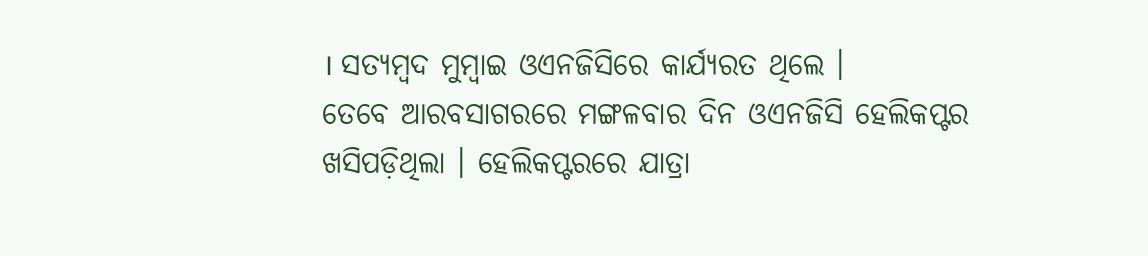। ସତ୍ୟମ୍ବଦ ମୁମ୍ବାଇ ଓଏନଜିସିରେ କାର୍ଯ୍ୟରତ ଥିଲେ ।
ତେବେ ଆରବସାଗରରେ ମଙ୍ଗଳବାର ଦିନ ଓଏନଜିସି ହେଲିକପ୍ଟର ଖସିପଡ଼ିଥିଲା । ହେଲିକପ୍ଟରରେ ଯାତ୍ରା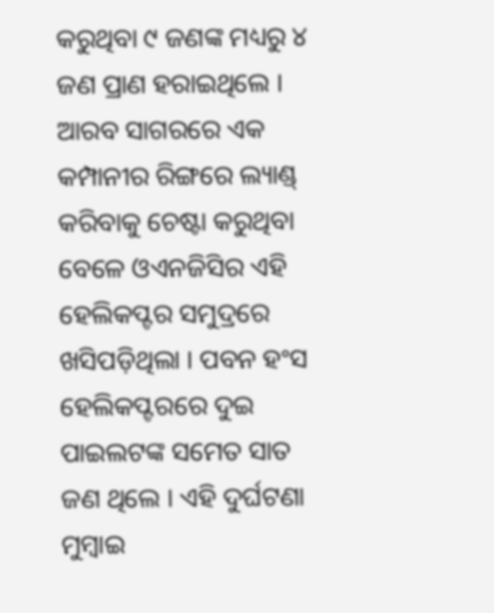କରୁଥିବା ୯ ଜଣଙ୍କ ମଧ୍ୟରୁ ୪ ଜଣ ପ୍ରାଣ ହରାଇଥିଲେ । ଆରବ ସାଗରରେ ଏକ କମ୍ପାନୀର ରିଙ୍ଗରେ ଲ୍ୟାଣ୍ଡ୍ କରିବାକୁ ଚେଷ୍ଟା କରୁଥିବା ବେଳେ ଓଏନଜିସିର ଏହି ହେଲିକପ୍ଟର ସମୁଦ୍ରରେ ଖସିପଡ଼ିଥିଲା । ପବନ ହଂସ ହେଲିକପ୍ଟରରେ ଦୁଇ ପାଇଲଟଙ୍କ ସମେତ ସାତ ଜଣ ଥିଲେ । ଏହି ଦୁର୍ଘଟଣା ମୁମ୍ବାଇ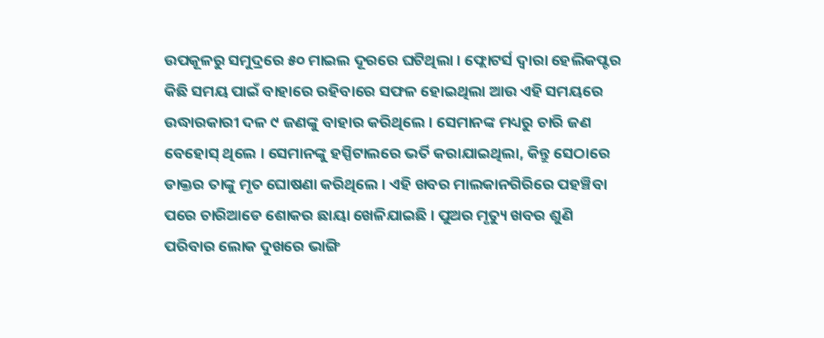ଉପକୂଳରୁ ସମୁଦ୍ରରେ ୫୦ ମାଇଲ ଦୂରରେ ଘଟିଥିଲା । ଫ୍ଲୋଟର୍ସ ଦ୍ୱାରା ହେଲିକପ୍ଟର କିଛି ସମୟ ପାଇଁ ବାହାରେ ରହିବାରେ ସଫଳ ହୋଇଥିଲା ଆଉ ଏହି ସମୟରେ ଉଦ୍ଧାରକାରୀ ଦଳ ୯ ଜଣଙ୍କୁ ବାହାର କରିଥିଲେ । ସେମାନଙ୍କ ମଧ୍ୟରୁ ଚାରି ଜଣ ବେହୋସ୍ ଥିଲେ । ସେମାନଙ୍କୁ ହସ୍ପିଟାଲରେ ଭର୍ତି କରାଯାଇଥିଲା, କିନ୍ତୁ ସେଠାରେ ଡାକ୍ତର ତାଙ୍କୁ ମୃତ ଘୋଷଣା କରିଥିଲେ । ଏହି ଖବର ମାଲକାନଗିରିରେ ପହଞ୍ଚିବା ପରେ ଚାରିଆଡେ ଶୋକର ଛାୟା ଖେଳିଯାଇଛି । ପୁଅର ମୃତ୍ୟୁ ଖବର ଶୁଣି ପରିବାର ଲୋକ ଦୁଖରେ ଭାଙ୍ଗି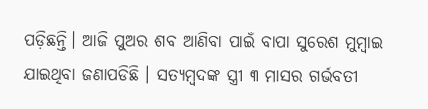ପଡ଼ିଛନ୍ତି। ଆଜି ପୁଅର ଶବ ଆଣିବା ପାଇଁ ବାପା ସୁରେଶ ମୁମ୍ବାଇ ଯାଇଥିବା ଜଣାପଡିଛି । ସତ୍ୟମ୍ବଦଙ୍କ ସ୍ତ୍ରୀ ୩ ମାସର ଗର୍ଭବତୀ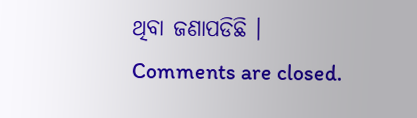ଥିବା ଜଣାପଡିଛି ।
Comments are closed.